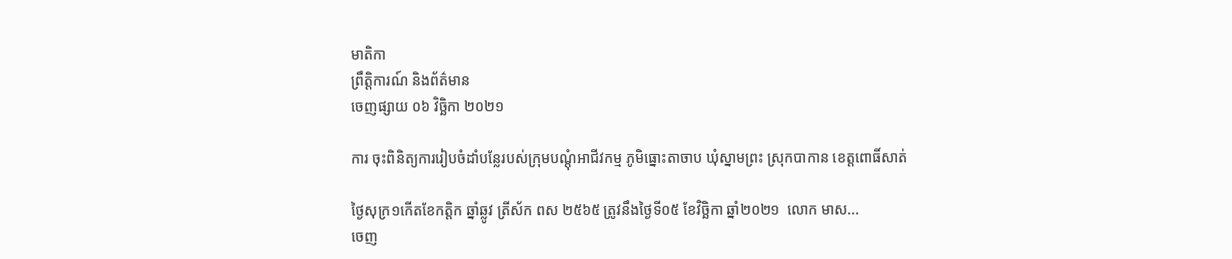មាតិកា
ព្រឹត្តិការណ៍ និងព័ត៌មាន
ចេញផ្សាយ ០៦ វិច្ឆិកា ២០២១

ការ ចុះពិនិត្យការរៀបចំដាំបន្លែរបស់ក្រុមបណ្តុំអាជីវកម្ម ភូមិធ្នោះតាចាប ឃុំស្នាមព្រះ ស្រុកបាកាន ខេត្តពោធិ៍សាត់

ថ្ងៃសុក្រ១កើតខែកត្តិក ឆ្នាំឆ្លូវ ត្រីស័ក ពស ២៥៦៥ ត្រូវនឹងថ្ងៃទី០៥ ខែវិច្ឆិកា ឆ្នាំ២០២១  លោក មាស...
ចេញ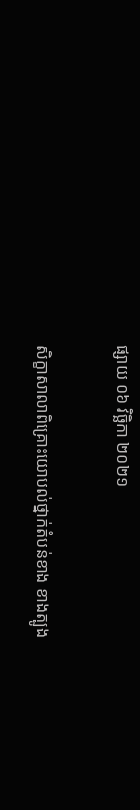ផ្សាយ ០៦ វិច្ឆិកា ២០២១

សិក្ខាសាលាពិគ្រោះយោបល់ថ្នាក់តំបន់ខាង ខាងត្បូង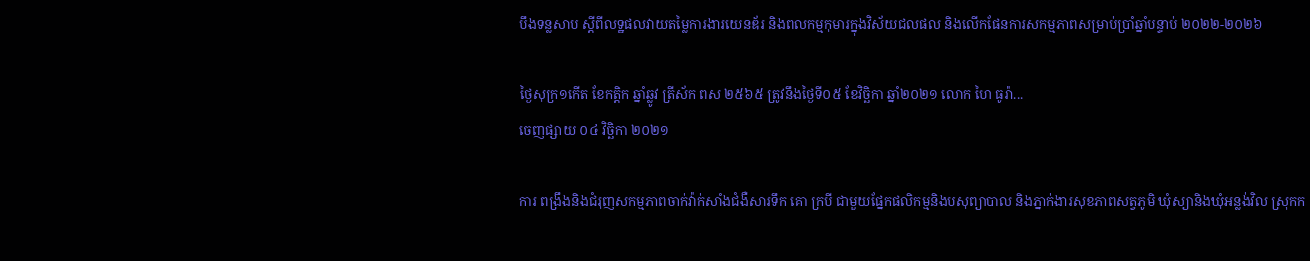បឹងទន្លសាប ស្ដីពីលទ្ឋផលវាយតម្លៃការងារយេនឌ័រ និងពលកម្មកុមារក្នុងវិស័យជលផល និងលើកផែនការសកម្មភាពសម្រាប់ប្រាំឆ្នាំបន្ទាប់ ២០២២-២០២៦

ថ្ងៃសុក្រ១កើត ខែកត្តិក ឆ្នាំឆ្លូវ ត្រីស័ក ពស ២៥៦៥ ត្រូវនឹងថ្ងៃទី០៥ ខែវិច្ឆិកា ឆ្នាំ២០២១ លោក ហៃ ធូរ៉ា...
ចេញផ្សាយ ០៤ វិច្ឆិកា ២០២១

ការ ពង្រឹងនិងជំរុញសកម្មភាពចាក់វ៉ាក់សាំងជំងឺសារទឹក គោ ក្របី ជាមួយផ្នែកផលិកម្មនិងបសុព្យាបាល និងភ្នាក់ងារសុខភាពសត្វភូមិ ឃុំស្យានិងឃុំអន្លង់វិល ស្រុកក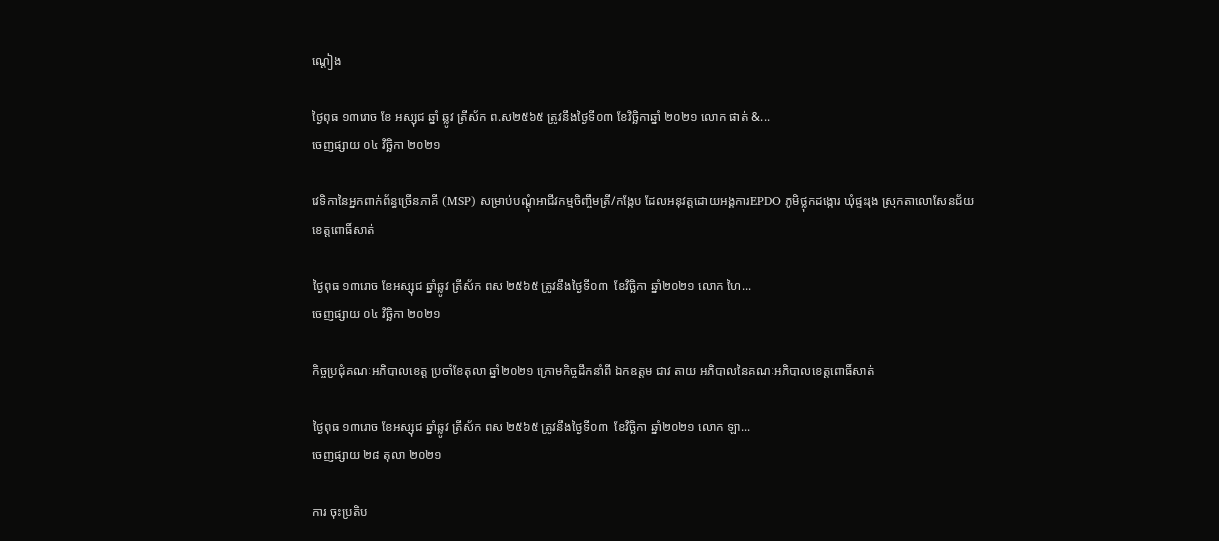ណ្តៀង

ថ្ងៃពុធ ១៣រោច ខែ អស្សុជ ឆ្នាំ ឆ្លូវ ត្រីស័ក ព.ស២៥៦៥ ត្រូវនឹងថ្ងៃទី០៣ ខែវិច្ឆិកាឆ្នាំ ២០២១ លោក ផាត់ &...
ចេញផ្សាយ ០៤ វិច្ឆិកា ២០២១

វេទិកានៃអ្នកពាក់ព័ន្ធច្រើនភាគី (MSP) សម្រាប់បណ្តុំអាជីវកម្មចិញ្ចឹមត្រី/កង្កែប ដែលអនុវត្តដោយអង្គការEPDO ភូមិថ្លុកដង្កោរ ឃុំផ្ទះរុង ស្រុកតាលោសែនជ័យ ខេត្តពោធិ៍សាត់

ថ្ងៃពុធ ១៣រោច ខែអស្សុជ ឆ្នាំឆ្លូវ ត្រីស័ក ពស ២៥៦៥ ត្រូវនឹងថ្ងៃទី០៣  ខែវិច្ឆិកា ឆ្នាំ២០២១ លោក ហៃ...
ចេញផ្សាយ ០៤ វិច្ឆិកា ២០២១

កិច្ចប្រជុំគណៈអភិបាលខេត្ត ប្រចាំខែតុលា ឆ្នាំ២០២១ ក្រោមកិច្ចដឹកនាំពី ឯកឧត្តម ជាវ តាយ អភិបាលនៃគណៈអភិបាលខេត្តពោធិ៍សាត់

ថ្ងៃពុធ ១៣រោច ខែអស្សុជ ឆ្នាំឆ្លូវ ត្រីស័ក ពស ២៥៦៥ ត្រូវនឹងថ្ងៃទី០៣  ខែវិច្ឆិកា ឆ្នាំ២០២១ លោក ឡា...
ចេញផ្សាយ ២៨ តុលា ២០២១

ការ ចុះប្រតិប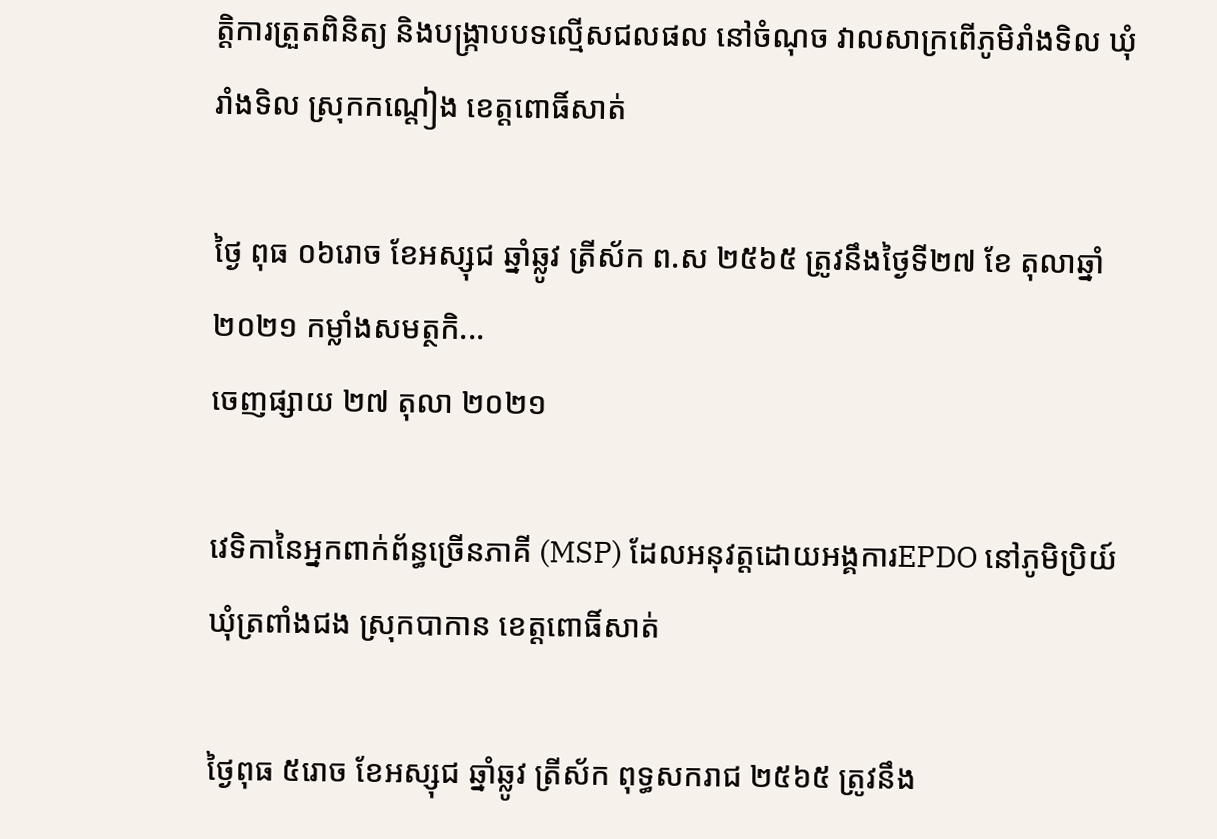ត្តិការត្រួតពិនិត្យ និងបង្រ្កាបបទល្មើសជលផល នៅចំណុច វាលសាក្រពើភូមិរាំងទិល ឃុំរាំងទិល ស្រុកកណ្ដៀង ខេត្តពោធិ៍សាត់

ថ្ងៃ ពុធ ០៦រោច ខែអស្សុជ ឆ្នាំឆ្លូវ ត្រីស័ក ព.ស ២៥៦៥ ត្រូវនឹងថ្ងៃទី២៧ ខែ តុលាឆ្នាំ២០២១ កម្លាំងសមត្ថកិ...
ចេញផ្សាយ ២៧ តុលា ២០២១

វេទិកានៃអ្នកពាក់ព័ន្ធច្រើនភាគី (MSP) ដែលអនុវត្តដោយអង្គការEPDO នៅភូមិប្រិយ៍ ឃុំត្រពាំងជង ស្រុកបាកាន ខេត្តពោធិ៍សាត់

ថ្ងៃពុធ ៥រោច ខែអស្សុជ ឆ្នាំឆ្លូវ ត្រីស័ក ពុទ្ធសករាជ ២៥៦៥ ត្រូវនឹង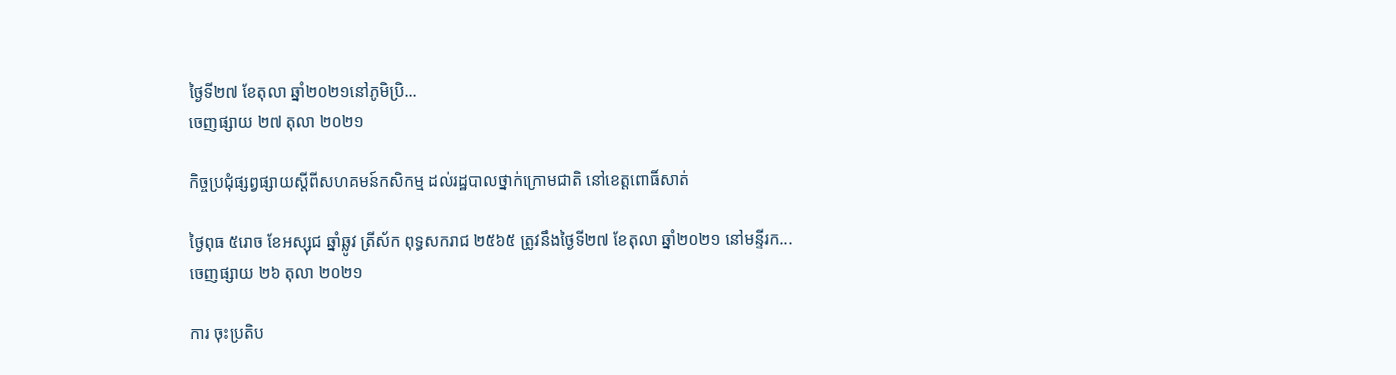ថ្ងៃទី២៧ ខែតុលា ឆ្នាំ២០២១នៅភូមិប្រិ...
ចេញផ្សាយ ២៧ តុលា ២០២១

កិច្ចប្រជុំផ្សព្វផ្សាយស្តីពីសហគមន៍កសិកម្ម ដល់រដ្ឋបាលថ្នាក់ក្រោមជាតិ នៅខេត្តពោធិ៍សាត់

ថ្ងៃពុធ ៥រោច ខែអស្សុជ ឆ្នាំឆ្លូវ ត្រីស័ក ពុទ្ធសករាជ ២៥៦៥ ត្រូវនឹងថ្ងៃទី២៧ ខែតុលា ឆ្នាំ២០២១ នៅមន្ទីរក...
ចេញផ្សាយ ២៦ តុលា ២០២១

ការ ចុះប្រតិប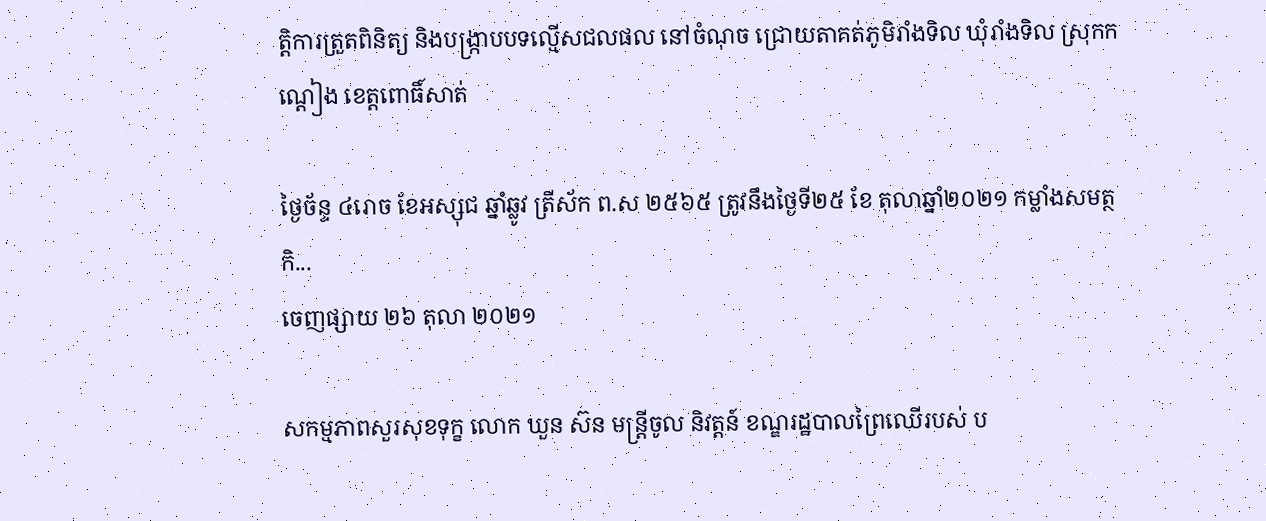ត្តិការត្រួតពិនិត្យ និងបង្រ្កាបបទល្មើសជលផល នៅចំណុច ជ្រោយតាគត់ភូមិរាំងទិល ឃុំរាំងទិល ស្រុកកណ្ដៀង ខេត្តពោធិ៍សាត់

ថ្ងៃច័ន្ទ ៤រោច ខែអស្សុជ ឆ្នាំឆ្លូវ ត្រីស័ក ព.ស ២៥៦៥ ត្រូវនឹងថ្ងៃទី២៥ ខែ តុលាឆ្នាំ២០២១ កម្លាំងសមត្ថកិ...
ចេញផ្សាយ ២៦ តុលា ២០២១

សកម្មភាពសួរសុខទុក្ខ លោក ឃួន ស៊ន មន្រ្តីចូល និវត្តន៍ ខណ្ឌរដ្ឋបាលព្រៃឈើរបស់ ប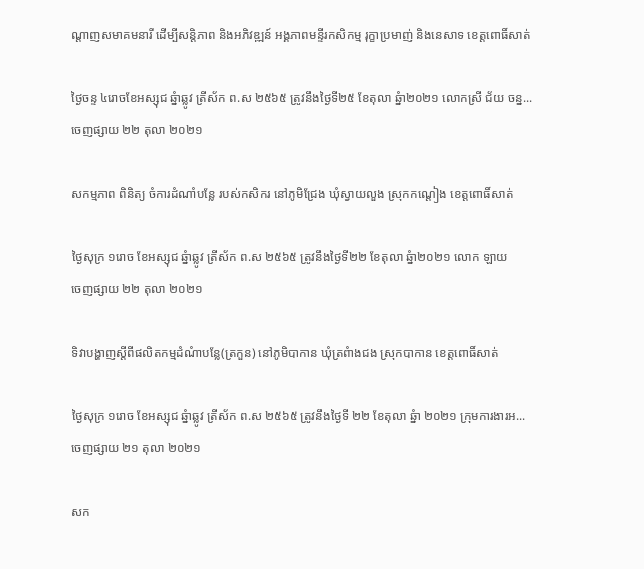ណ្តាញសមាគមនារី ដើម្បីសន្តិភាព និងអភិវឌ្ឍន៍ អង្គភាពមន្ទីរកសិកម្ម រុក្ខាប្រមាញ់ និងនេសាទ ខេត្តពោធិ៍សាត់

ថ្ងៃចន្ទ ៤រោចខែអស្សុជ ឆ្នំាឆ្លូវ ត្រីស័ក ព.ស ២៥៦៥ ត្រូវនឹងថ្ងៃទី២៥ ខែតុលា ឆ្នំា២០២១ លោកស្រី ជ័យ ចន្ន...
ចេញផ្សាយ ២២ តុលា ២០២១

សកម្មភាព ពិនិត្យ ចំការដំណាំបន្លែ របស់កសិករ នៅភូមិជ្រែង ឃុំស្វាយលួង ស្រុកកណ្តៀង ខេត្តពោធិ៍សាត់

ថ្ងៃសុក្រ ១រោច ខែអស្សុជ ឆ្នំាឆ្លូវ ត្រីស័ក ព.ស ២៥៦៥ ត្រូវនឹងថ្ងៃទី២២ ខែតុលា ឆ្នំា២០២១ លោក ឡាយ
ចេញផ្សាយ ២២ តុលា ២០២១

ទិវាបង្ហាញស្តីពីផលិតកម្មដំណំាបន្លែ(ត្រកួន) នៅភូមិបាកាន ឃុំត្រពំាងជង ស្រុកបាកាន ខេត្តពោធិ៍សាត់

ថ្ងៃសុក្រ ១រោច ខែអស្សុជ ឆ្នំាឆ្លូវ ត្រីស័ក ព.ស ២៥៦៥ ត្រូវនឹងថ្ងៃទី ២២ ខែតុលា ឆ្នំា ២០២១ ក្រុមការងារអ...
ចេញផ្សាយ ២១ តុលា ២០២១

សក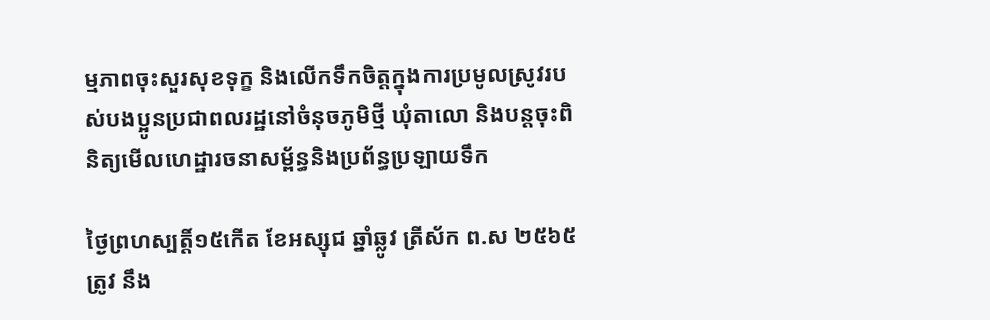ម្មភាពចុះសួរសុខទុក្ខ និងលើកទឹកចិត្តក្នុងការប្រមូលស្រូវរបស់បងប្អូនប្រជាពលរដ្ឋនៅចំនុចភូមិថ្មី ឃុំតាលោ និងបន្តចុះពិនិត្យមើលហេដ្ឋារចនាសម្ព័ន្ធនិងប្រព័ន្ធប្រឡាយទឹក

ថ្ងៃព្រហស្បត្តិ៍១៥កើត ខែអស្សុជ ឆ្នាំឆ្លូវ ត្រីស័ក ព.ស ២៥៦៥ ត្រូវ នឹង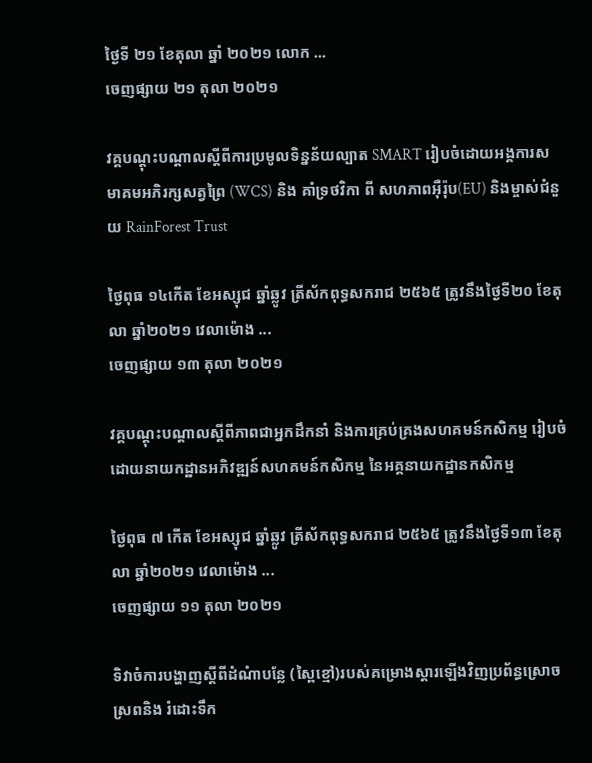ថ្ងៃទី ២១ ខែតុលា ឆ្នាំ ២០២១ លោក ...
ចេញផ្សាយ ២១ តុលា ២០២១

វគ្គបណ្តុះបណ្តាលស្តីពីការប្រមូលទិន្នន័យល្បាត SMART រៀបចំដោយអង្គការសមាគមអភិរក្សសត្វព្រៃ (WCS) និង គាំទ្រថវិកា ពី សហភាពអ៊ឺរ៉ុប(EU) និងម្ចាស់ជំនួយ RainForest Trust

ថ្ងៃពុធ ១៤កើត ខែអស្សុជ ឆ្នាំឆ្លូវ ត្រីស័កពុទ្ធសករាជ ២៥៦៥ ត្រូវនឹងថ្ងៃទី២០ ខែតុលា ឆ្នាំ២០២១ វេលាម៉ោង ...
ចេញផ្សាយ ១៣ តុលា ២០២១

វគ្គបណ្តុះបណ្តាលស្តីពីភាពជាអ្នកដឹកនាំ និងការគ្រប់គ្រងសហគមន៍កសិកម្ម រៀបចំដោយនាយកដ្ឋានអភិវឌ្ឍន៍សហគមន៍កសិកម្ម នៃអគ្គនាយកដ្ឋានកសិកម្ម

ថ្ងៃពុធ ៧ កើត ខែអស្សុជ ឆ្នាំឆ្លូវ ត្រីស័កពុទ្ធសករាជ ២៥៦៥ ត្រូវនឹងថ្ងៃទី១៣ ខែតុលា ឆ្នាំ២០២១ វេលាម៉ោង ...
ចេញផ្សាយ ១១ តុលា ២០២១

ទិវាចំការបង្ហាញស្តីពីដំណំាបន្លែ (ស្ពៃខ្មៅ)របស់គម្រោងស្តារឡើងវិញប្រព័ន្ធស្រោចស្រពនិង រំដោះទឹក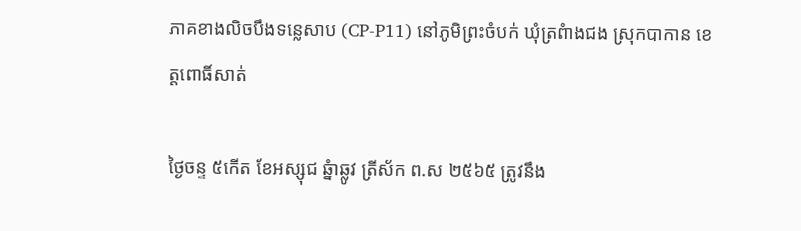ភាគខាងលិចបឹងទន្លេសាប (CP-P11) នៅភូមិព្រះចំបក់ ឃុំត្រពំាងជង ស្រុកបាកាន ខេត្តពោធិ៍សាត់

ថ្ងៃចន្ទ ៥កើត ខែអស្សុជ ឆ្នំាឆ្លូវ ត្រីស័ក ព.ស ២៥៦៥ ត្រូវនឹង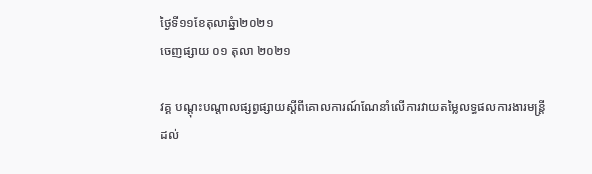ថ្ងៃទី១១ខែតុលាឆ្នំា២០២១
ចេញផ្សាយ ០១ តុលា ២០២១

វគ្គ បណ្តុះបណ្តាលផ្សព្វផ្សាយស្តីពីគោលការណ៍ណែនាំលើការវាយតម្លៃលទ្ធផលការងារមន្ត្រី ដល់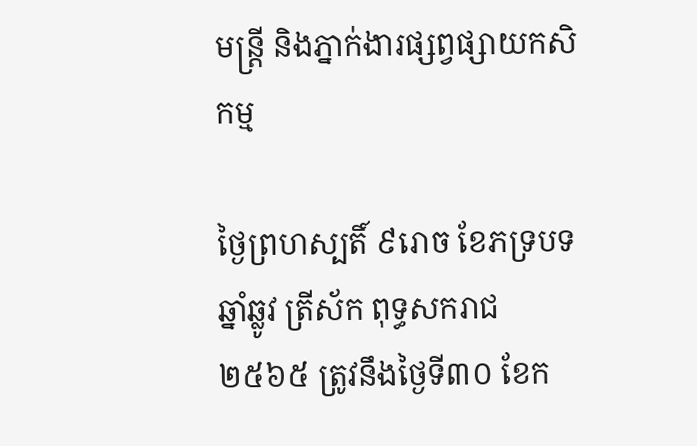មន្ត្រី និងភ្នាក់ងារផ្សព្វផ្សាយកសិកម្ម

ថ្ងៃព្រហស្បតិ៍ ៩រោច ខែភទ្របទ ឆ្នាំឆ្លូវ ត្រីស័ក ពុទ្ធសករាជ ២៥៦៥ ត្រូវនឹងថ្ងៃទី៣០ ខែក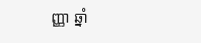ញ្ញា ឆ្នាំ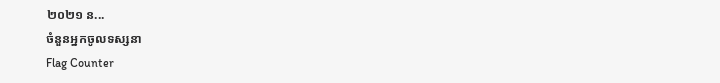២០២១ ន...
ចំនួនអ្នកចូលទស្សនា
Flag Counter